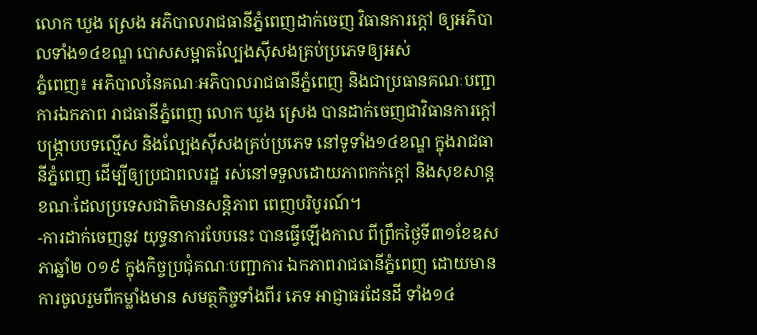លោក ឃួង ស្រេង អភិបាលរាជធានីភ្នំពេញដាក់ចេញ វិធានការក្តៅ ឲ្យអភិបាលទាំង១៤ខណ្ឌ បោសសម្អាតល្បែងស៊ីសងគ្រប់ប្រភេទឲ្យអស់
ភ្នំពេញ៖ អភិបាលនៃគណៈអភិបាលរាជធានីភ្នំពេញ និងជាប្រធានគណៈបញ្ជាការឯកភាព រាជធានីភ្នំពេញ លោក ឃួង ស្រេង បានដាក់ចេញជាវិធានការក្តៅ បង្ក្រាបបទល្មើស និងល្បែងស៊ីសងគ្រប់ប្រភេទ នៅទូទាំង១៤ខណ្ឌ ក្នុងរាជធានីភ្នំពេញ ដើម្បីឲ្យប្រជាពលរដ្ឋ រស់នៅទទួលដោយភាពកក់ក្តៅ និងសុខសាន្ត ខណៈដែលប្រទេសជាតិមានសន្តិភាព ពេញបរិបូរណ៍។
-ការដាក់ចេញនូវ យុទ្ធនាការបែបនេះ បានធ្វើឡើងកាល ពីព្រឹកថ្ងៃទី៣១ខែឧសភាឆ្នាំ២ ០១៩ ក្នុងកិច្ចប្រជុំគណៈបញ្ជាការ ឯកភាពរាជធានីភ្នំពេញ ដោយមានការចូលរួមពីកម្លាំងមាន សមត្ថកិច្ចទាំងពីរ ភេទ អាជ្ញាធរដែនដី ទាំង១៤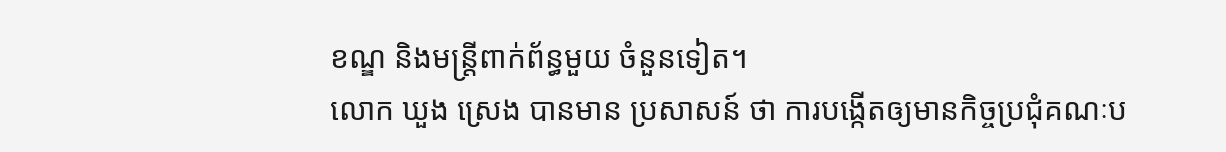ខណ្ឌ និងមន្ត្រីពាក់ព័ន្ធមួយ ចំនួនទៀត។
លោក ឃួង ស្រេង បានមាន ប្រសាសន៍ ថា ការបង្កើតឲ្យមានកិច្ចប្រជុំគណៈប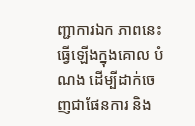ញ្ជាការឯក ភាពនេះ ធ្វើឡើងក្នុងគោល បំណង ដើម្បីដាក់ចេញជាផែនការ និង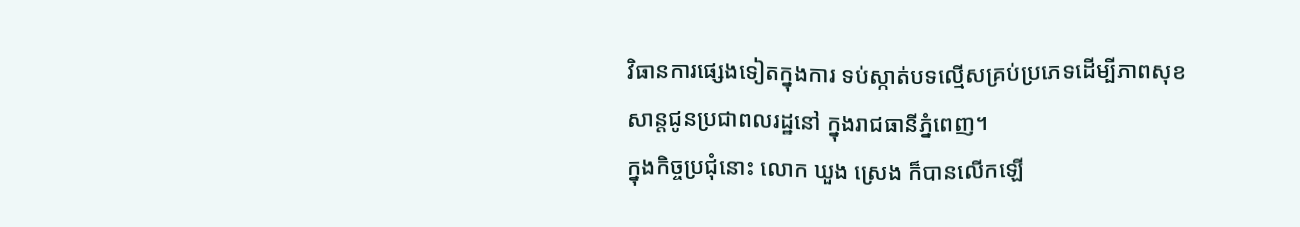វិធានការផ្សេងទៀតក្នុងការ ទប់ស្កាត់បទល្មើសគ្រប់ប្រភេទដើម្បីភាពសុខសាន្តជូនប្រជាពលរដ្ឋនៅ ក្នុងរាជធានីភ្នំពេញ។
ក្នុងកិច្ចប្រជុំនោះ លោក ឃួង ស្រេង ក៏បានលើកឡើ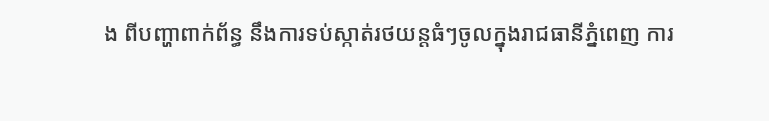ង ពីបញ្ហាពាក់ព័ន្ធ នឹងការទប់ស្កាត់រថយន្តធំៗចូលក្នុងរាជធានីភ្នំពេញ ការ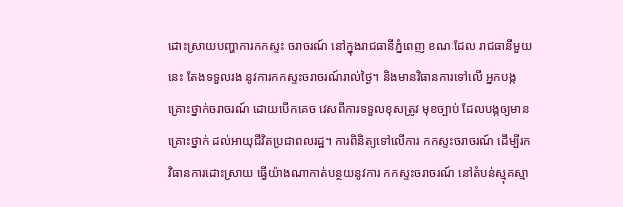ដោះស្រាយបញ្ហាការកកស្ទះ ចរាចរណ៍ នៅក្នុងរាជធានីភ្នំពេញ ខណៈដែល រាជធានីមួយនេះ តែងទទួលរង នូវការកកស្ទះចរាចរណ៍រាល់ថ្ងៃ។ និងមានវិធានការទៅលើ អ្នកបង្កគ្រោះថ្នាក់ចរាចរណ៍ ដោយបើកគេច វេសពីការទទួលខុសត្រូវ មុខច្បាប់ ដែលបង្កឲ្យមានគ្រោះថ្នាក់ ដល់អាយុជីវិតប្រជាពលរដ្ឋ។ ការពិនិត្យទៅលើការ កកស្ទះចរាចរណ៍ ដើម្បីរកវិធានការដោះស្រាយ ធ្វើយ៉ាងណាកាត់បន្ថយនូវការ កកស្ទះចរាចរណ៍ នៅតំបន់ស្មុគស្មា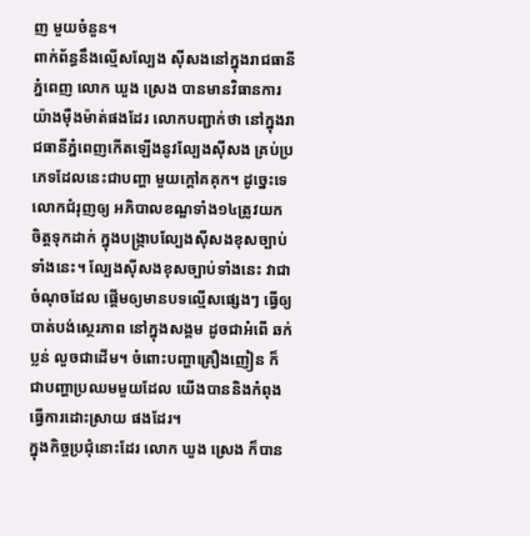ញ មួយចំនួន។
ពាក់ព័ន្ធនឹងល្មើសល្បែង ស៊ីសងនៅក្នុងរាជធានី ភ្នំពេញ លោក ឃួង ស្រេង បានមានវិធានការ យ៉ាងម៉ឺងម៉ាត់ផងដែរ លោកបញ្ជាក់ថា នៅក្នុងរាជធានីភ្នំពេញកើតឡើងនូវល្បែងស៊ីសង គ្រប់ប្រភេទដែលនេះជាបញ្ហា មួយក្តៅគគុក។ ដូច្នេះទេ លោកជំរុញឲ្យ អភិបាលខណ្ឌទាំង១៤ត្រូវយក ចិត្តទុកដាក់ ក្នុងបង្ក្រាបល្បែងស៊ីសងខុសច្បាប់ទាំងនេះ។ ល្បែងស៊ីសងខុសច្បាប់ទាំងនេះ វាជាចំណុចដែល ផ្ដើមឲ្យមានបទល្មើសផ្សេងៗ ធ្វើឲ្យបាត់បង់ស្ថេរភាព នៅក្នុងសង្គម ដូចជាអំពើ ឆក់ ប្លន់ លួចជាដើម។ ចំពោះបញ្ហាគ្រឿងញៀន ក៏ជាបញ្ហាប្រឈមមួយដែល យើងបាននិងកំពុងធ្វើការដោះស្រាយ ផងដែរ។
ក្នុងកិច្ចប្រជុំនោះដែរ លោក ឃួង ស្រេង ក៏បាន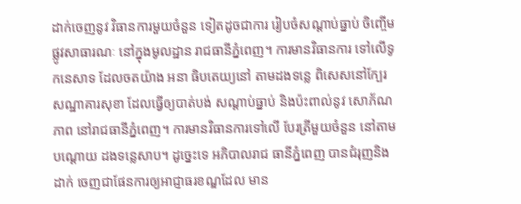ដាក់ចេញនូវ វិធានការមួយចំនួន ទៀតដូចជាការ រៀបចំសណ្ដាប់ធ្នាប់ ចិញ្ចើមផ្លូវសាធារណៈ នៅក្នុងមូលដ្ឋាន រាជធានីភ្នំពេញ។ ការមានវិធានការ ទៅលើទូកនេសាទ ដែលចតយ៉ាង អនា ធិបតេយ្យនៅ តាមដងទន្លេ ពិសេសនៅក្បែរ សណ្ឋាគារសុខា ដែលធ្វើឲ្យបាត់បង់ សណ្ដាប់ធ្នាប់ និងប៉ះពាល់នូវ សោភ័ណភាព នៅរាជធានីភ្នំពេញ។ ការមានវិធានការទៅលើ បែរត្រីមួយចំនួន នៅតាមបណ្ដោយ ដងទន្លេសាប។ ដូច្នេះទេ អភិបាលរាជ ធានីភ្នំពេញ បានជំរុញនិងដាក់ ចេញជាផែនការឲ្យអាជ្ញាធរខណ្ឌដែល មាន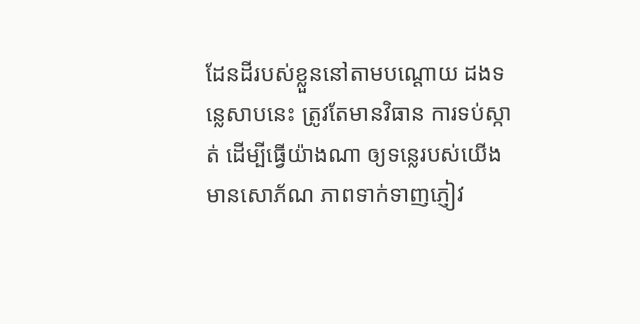ដែនដីរបស់ខ្លួននៅតាមបណ្ដោយ ដងទន្លេសាបនេះ ត្រូវតែមានវិធាន ការទប់ស្កាត់ ដើម្បីធ្វើយ៉ាងណា ឲ្យទន្លេរបស់យើងមានសោភ័ណ ភាពទាក់ទាញភ្ញៀវ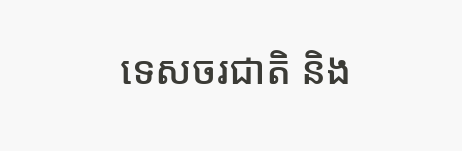ទេសចរជាតិ និង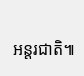អន្តរជាតិ៕